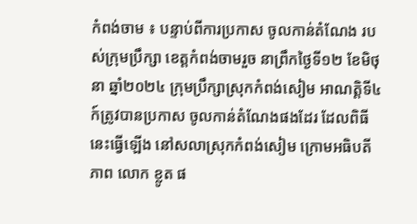កំពង់ចាម ៖ បន្ទាប់ពីការប្រកាស ចូលកាន់តំណែង របស់ក្រុមប្រឹក្សា ខេត្តកំពង់ចាមរួច នាព្រឹកថ្ងៃទី១២ ខែមិថុនា ឆ្នាំ២០២៤ ក្រុមប្រឹក្សាស្រុកកំពង់សៀម អាណត្តិទី៤ ក៍ត្រូវបានប្រកាស ចូលកាន់តំណែងផងដែរ ដែលពិធីនេះធ្វើឡើង នៅសលាស្រុកកំពង់សៀម ក្រោមអធិបតីភាព លោក ខ្លូត ផ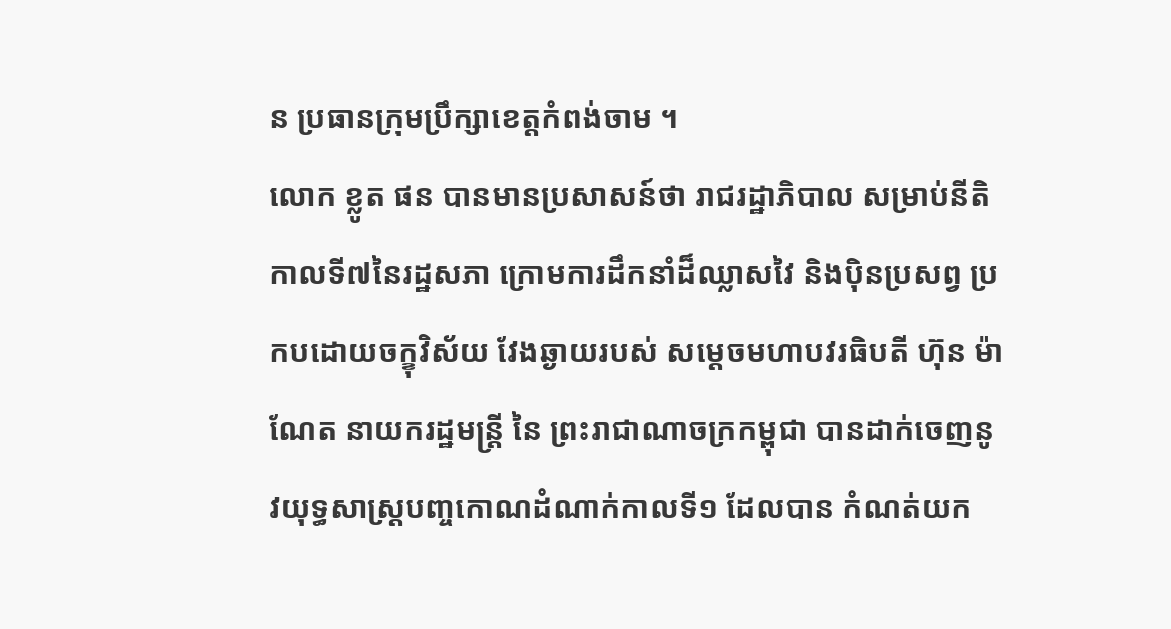ន ប្រធានក្រុមប្រឹក្សាខេត្តកំពង់ចាម ។
លោក ខ្លូត ផន បានមានប្រសាសន៍ថា រាជរដ្ឋាភិបាល សម្រាប់នីតិកាលទី៧នៃរដ្ឋសភា ក្រោមការដឹកនាំដ៏ឈ្លាសវៃ និងប៉ិនប្រសព្វ ប្រកបដោយចក្ខុវិស័យ វែងឆ្ងាយរបស់ សម្តេចមហាបវរធិបតី ហ៊ុន ម៉ាណែត នាយករដ្ឋមន្ត្រី នៃ ព្រះរាជាណាចក្រកម្ពុជា បានដាក់ចេញនូវយុទ្ធសាស្ត្របញ្ចកោណដំណាក់កាលទី១ ដែលបាន កំណត់យក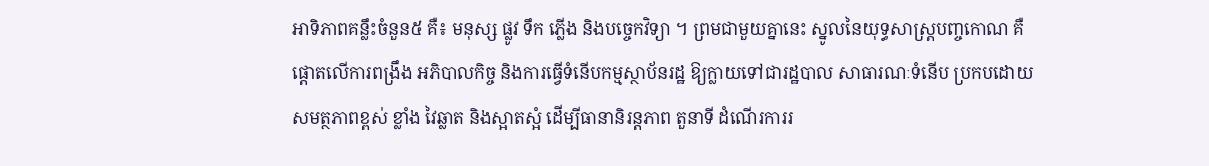អាទិភាពគន្លឹះចំនួន៥ គឺ៖ មនុស្ស ផ្លូវ ទឹក ភ្លើង និងបច្ចេកវិទ្យា ។ ព្រមជាមួយគ្នានេះ ស្នូលនៃយុទ្ធសាស្ត្របញ្ចកោណ គឺផ្តោតលើការពង្រឹង អភិបាលកិច្ច និងការធ្វើទំនើបកម្មស្ថាប័នរដ្ឋ ឱ្យក្លាយទៅជារដ្ឋបាល សាធារណៈទំនើប ប្រកបដោយសមត្ថភាពខ្ពស់ ខ្លាំង វៃឆ្លាត និងស្អាតស្អំ ដើម្បីធានានិរន្តភាព តួនាទី ដំណើរការរ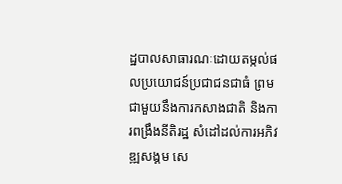ដ្ឋបាលសាធារណៈដោយតម្កល់ផលប្រយោជន៍ប្រជាជនជាធំ ព្រមជាមួយនឹងការកសាងជាតិ និងការពង្រឹងនីតិរដ្ឋ សំដៅដល់ការអភិវឌ្ឍសង្គម សេ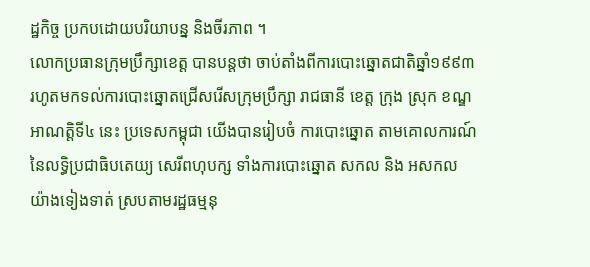ដ្ឋកិច្ច ប្រកបដោយបរិយាបន្ន និងចីរភាព ។
លោកប្រធានក្រុមប្រឹក្សាខេត្ត បានបន្តថា ចាប់តាំងពីការបោះឆ្នោតជាតិឆ្នាំ១៩៩៣ រហូតមកទល់ការបោះឆ្នោតជ្រើសរើសក្រុមប្រឹក្សា រាជធានី ខេត្ត ក្រុង ស្រុក ខណ្ឌ អាណត្តិទី៤ នេះ ប្រទេសកម្ពុជា យើងបានរៀបចំ ការបោះឆ្នោត តាមគោលការណ៍នៃលទ្ធិប្រជាធិបតេយ្យ សេរីពហុបក្ស ទាំងការបោះឆ្នោត សកល និង អសកល យ៉ាងទៀងទាត់ ស្របតាមរដ្ឋធម្មនុ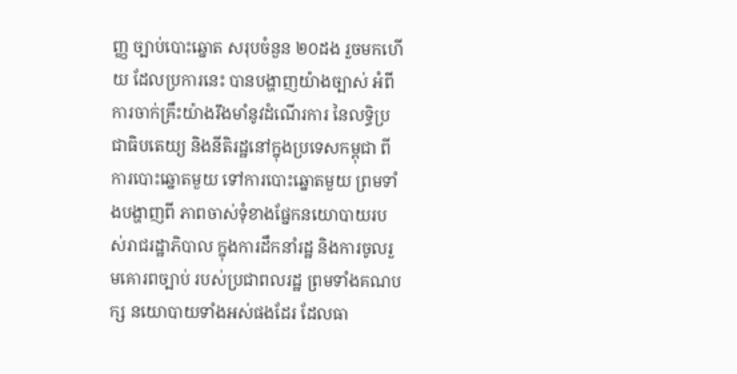ញ្ញ ច្បាប់បោះឆ្នោត សរុបចំនួន ២០ដង រួចមកហើយ ដែលប្រការនេះ បានបង្ហាញយ៉ាងច្បាស់ អំពីការចាក់គ្រឹះយ៉ាងរឹងមាំនូវដំណើរការ នៃលទ្ធិប្រជាធិបតេយ្យ និងនីតិរដ្ឋនៅក្នុងប្រទេសកម្ពុជា ពីការបោះឆ្នោតមួយ ទៅការបោះឆ្នោតមួយ ព្រមទាំងបង្ហាញពី ភាពចាស់ទុំខាងផ្នែកនយោបាយរបស់រាជរដ្ឋាភិបាល ក្នុងការដឹកនាំរដ្ឋ និងការចូលរួមគោរពច្បាប់ របស់ប្រជាពលរដ្ឋ ព្រមទាំងគណបក្ស នយោបាយទាំងអស់ផងដែរ ដែលធា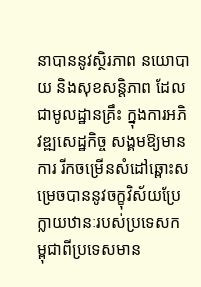នាបាននូវស្ថិរភាព នយោបាយ និងសុខសន្តិភាព ដែលជាមូលដ្ឋានគ្រឹះ ក្នុងការអភិវឌ្ឍសេដ្ឋកិច្ច សង្គមឱ្យមានការ រីកចម្រើនសំដៅឆ្ពោះសម្រេចបាននូវចក្ខុវិស័យប្រែក្លាយឋានៈរបស់ប្រទេសកម្ពុជាពីប្រទេសមាន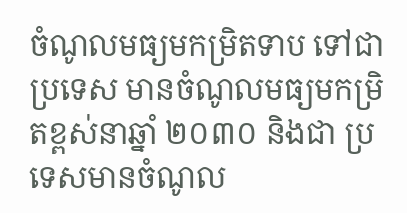ចំណូលមធ្យមកម្រិតទាប ទៅជាប្រទេស មានចំណូលមធ្យមកម្រិតខ្ពស់នាឆ្នាំ ២០៣០ និងជា ប្រទេសមានចំណូល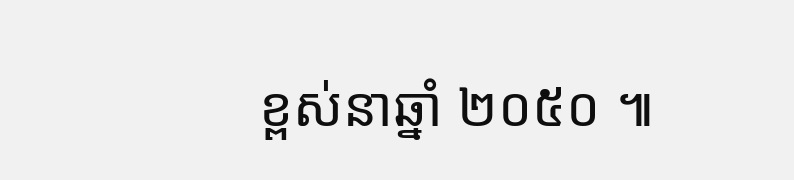ខ្ពស់នាឆ្នាំ ២០៥០ ៕